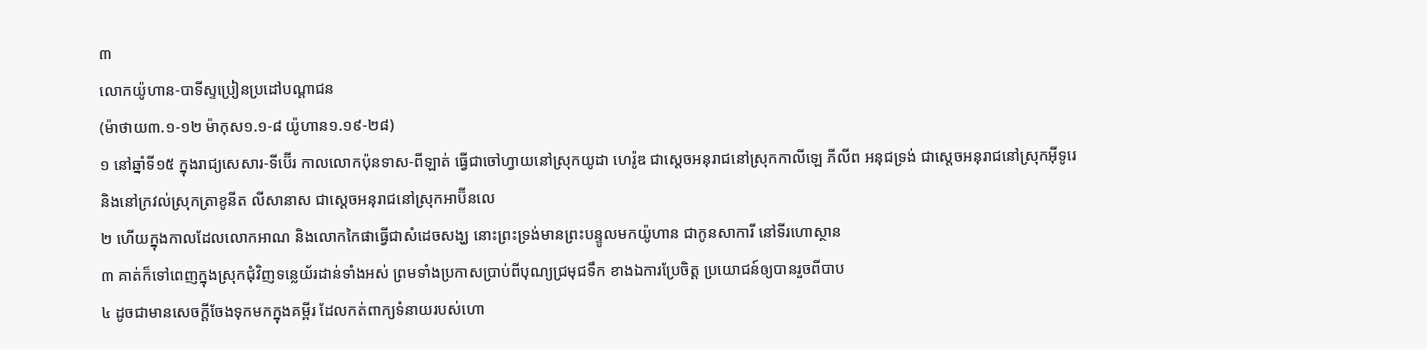៣
លោកយ៉ូហាន-បាទីស្ទប្រៀនប្រដៅបណ្តាជន
(ម៉ាថាយ៣.១-១២ ម៉ាកុស១.១-៨ យ៉ូហាន១.១៩-២៨)
១ នៅឆ្នាំទី១៥ ក្នុងរាជ្យសេសារ-ទីប៊ើរ កាលលោកប៉ុនទាស-ពីឡាត់ ធ្វើជាចៅហ្វាយនៅស្រុកយូដា ហេរ៉ូឌ ជាស្តេចអនុរាជនៅស្រុកកាលីឡេ ភីលីព អនុជទ្រង់ ជាស្តេចអនុរាជនៅស្រុកអ៊ីទូរេ និងនៅក្រវល់ស្រុកត្រាខូនីត លីសានាស ជាស្តេចអនុរាជនៅស្រុកអាប៊ីនលេ
២ ហើយក្នុងកាលដែលលោកអាណ និងលោកកៃផាធ្វើជាសំដេចសង្ឃ នោះព្រះទ្រង់មានព្រះបន្ទូលមកយ៉ូហាន ជាកូនសាការី នៅទីរហោស្ថាន
៣ គាត់ក៏ទៅពេញក្នុងស្រុកជុំវិញទន្លេយ័រដាន់ទាំងអស់ ព្រមទាំងប្រកាសប្រាប់ពីបុណ្យជ្រមុជទឹក ខាងឯការប្រែចិត្ត ប្រយោជន៍ឲ្យបានរួចពីបាប
៤ ដូចជាមានសេចក្តីចែងទុកមកក្នុងគម្ពីរ ដែលកត់ពាក្យទំនាយរបស់ហោ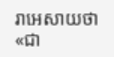រាអេសាយថា «ជា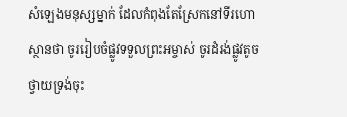សំឡេងមនុស្សម្នាក់ ដែលកំពុងតែស្រែកនៅទីរហោស្ថានថា ចូររៀបចំផ្លូវទទួលព្រះអម្ចាស់ ចូរដំរង់ផ្លូវតូចថ្វាយទ្រង់ចុះ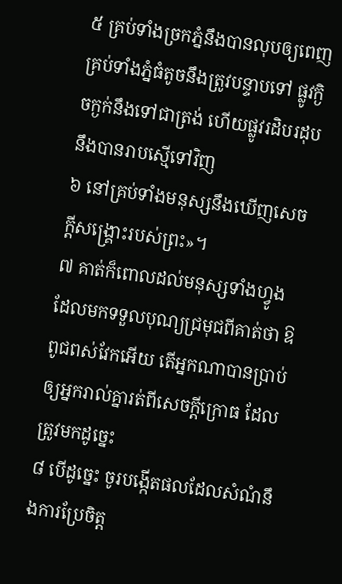៥ គ្រប់ទាំងច្រកភ្នំនឹងបានលុបឲ្យពេញ គ្រប់ទាំងភ្នំធំតូចនឹងត្រូវបន្ទាបទៅ ផ្លូវក្ងិចក្ងក់នឹងទៅជាត្រង់ ហើយផ្លូវរដិបរដុបនឹងបានរាបស្មើទៅវិញ
៦ នៅគ្រប់ទាំងមនុស្សនឹងឃើញសេចក្តីសង្គ្រោះរបស់ព្រះ»។
៧ គាត់ក៏ពោលដល់មនុស្សទាំងហ្វូង ដែលមកទទួលបុណ្យជ្រមុជពីគាត់ថា ឱពូជពស់វែកអើយ តើអ្នកណាបានប្រាប់ឲ្យអ្នករាល់គ្នារត់ពីសេចក្តីក្រោធ ដែលត្រូវមកដូច្នេះ
៨ បើដូច្នេះ ចូរបង្កើតផលដែលសំណំនឹងការប្រែចិត្ត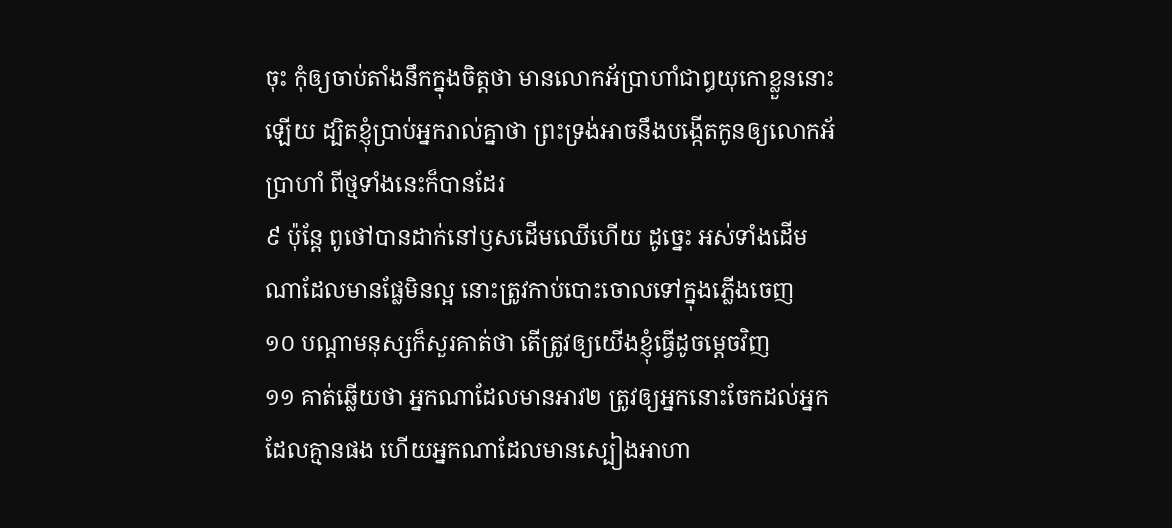ចុះ កុំឲ្យចាប់តាំងនឹកក្នុងចិត្តថា មានលោកអ័ប្រាហាំជាឰយុកោខ្លួននោះឡើយ ដ្បិតខ្ញុំប្រាប់អ្នករាល់គ្នាថា ព្រះទ្រង់អាចនឹងបង្កើតកូនឲ្យលោកអ័ប្រាហាំ ពីថ្មទាំងនេះក៏បានដែរ
៩ ប៉ុន្តែ ពូថៅបានដាក់នៅឫសដើមឈើហើយ ដូច្នេះ អស់ទាំងដើមណាដែលមានផ្លែមិនល្អ នោះត្រូវកាប់បោះចោលទៅក្នុងភ្លើងចេញ
១០ បណ្តាមនុស្សក៏សួរគាត់ថា តើត្រូវឲ្យយើងខ្ញុំធ្វើដូចម្តេចវិញ
១១ គាត់ឆ្លើយថា អ្នកណាដែលមានអាវ២ ត្រូវឲ្យអ្នកនោះចែកដល់អ្នកដែលគ្មានផង ហើយអ្នកណាដែលមានស្បៀងអាហា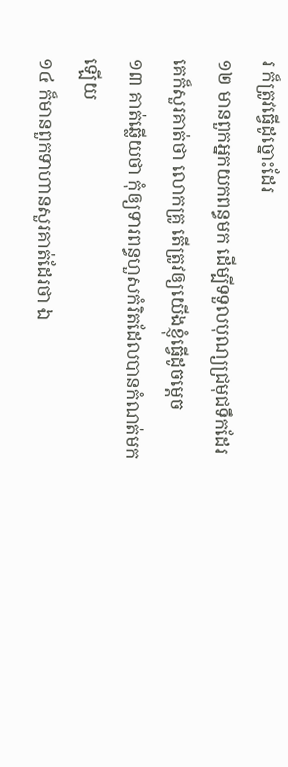រ ក៏ត្រូវធ្វើដូច្នោះដែរ
១២ មានពួកអ្នកយកពន្ធមក ដើម្បីទទួលបុណ្យជ្រមុជទឹកដែរ គេក៏សួរគាត់ថា លោកគ្រូ តើត្រូវឲ្យយើងខ្ញុំធ្វើដូចម្តេច
១៣ គាត់ឆ្លើយថា កុំឲ្យទារពន្ធហួសកំរិតដែលបានកំណត់មកឡើយ
១៤ ក៏មានពួកទាហានសួរគាត់ដែរថា ឯ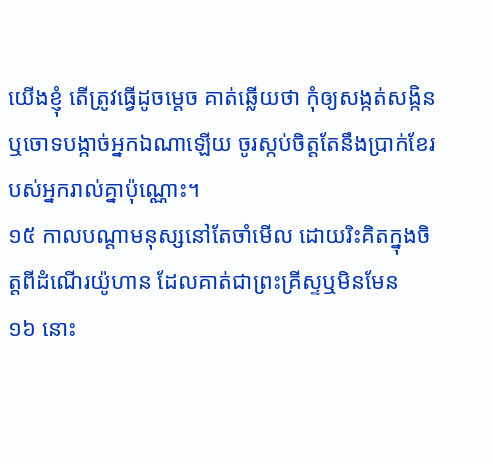យើងខ្ញុំ តើត្រូវធ្វើដូចម្តេច គាត់ឆ្លើយថា កុំឲ្យសង្កត់សង្កិន ឬចោទបង្កាច់អ្នកឯណាឡើយ ចូរស្កប់ចិត្តតែនឹងប្រាក់ខែរបស់អ្នករាល់គ្នាប៉ុណ្ណោះ។
១៥ កាលបណ្តាមនុស្សនៅតែចាំមើល ដោយរិះគិតក្នុងចិត្តពីដំណើរយ៉ូហាន ដែលគាត់ជាព្រះគ្រីស្ទឬមិនមែន
១៦ នោះ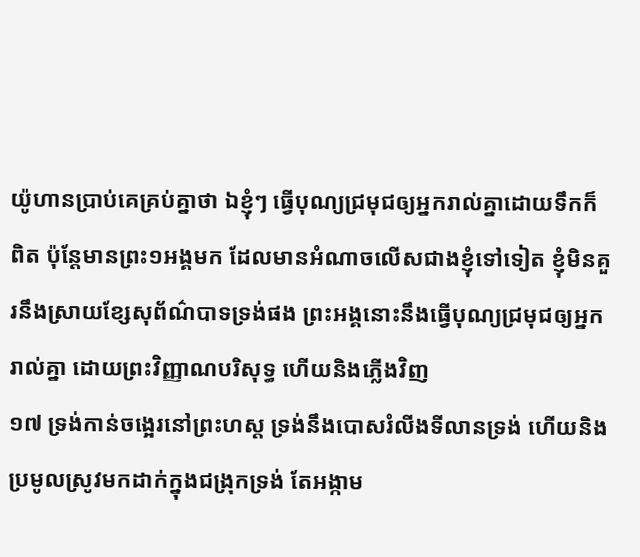យ៉ូហានប្រាប់គេគ្រប់គ្នាថា ឯខ្ញុំៗ ធ្វើបុណ្យជ្រមុជឲ្យអ្នករាល់គ្នាដោយទឹកក៏ពិត ប៉ុន្តែមានព្រះ១អង្គមក ដែលមានអំណាចលើសជាងខ្ញុំទៅទៀត ខ្ញុំមិនគួរនឹងស្រាយខ្សែសុព័ណ៌បាទទ្រង់ផង ព្រះអង្គនោះនឹងធ្វើបុណ្យជ្រមុជឲ្យអ្នករាល់គ្នា ដោយព្រះវិញ្ញាណបរិសុទ្ធ ហើយនិងភ្លើងវិញ
១៧ ទ្រង់កាន់ចង្អេរនៅព្រះហស្ត ទ្រង់នឹងបោសរំលីងទីលានទ្រង់ ហើយនិងប្រមូលស្រូវមកដាក់ក្នុងជង្រុកទ្រង់ តែអង្កាម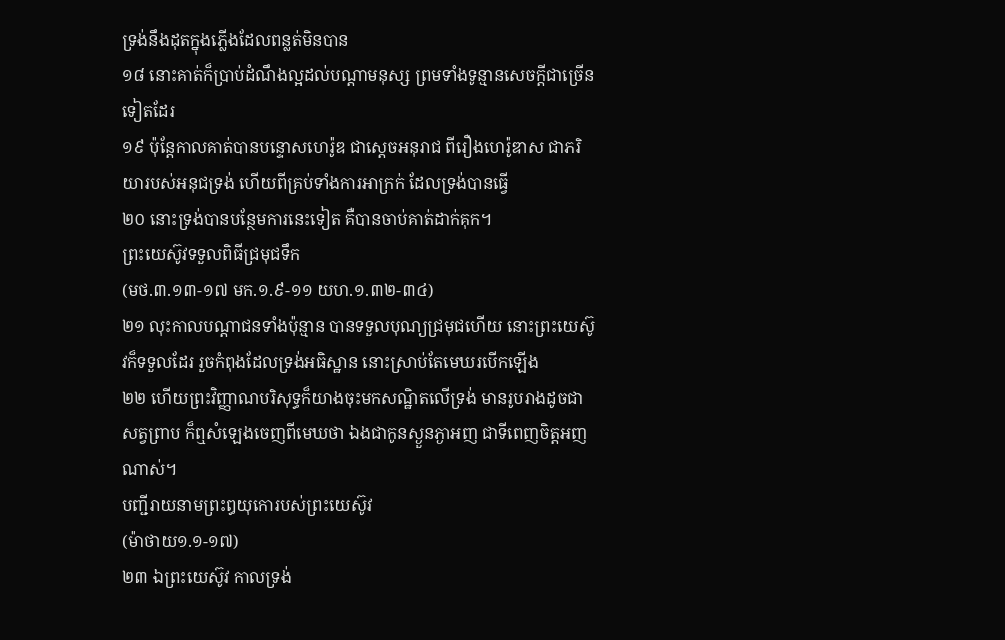ទ្រង់នឹងដុតក្នុងភ្លើងដែលពន្លត់មិនបាន
១៨ នោះគាត់ក៏ប្រាប់ដំណឹងល្អដល់បណ្តាមនុស្ស ព្រមទាំងទូន្មានសេចក្តីជាច្រើនទៀតដែរ
១៩ ប៉ុន្តែកាលគាត់បានបន្ទោសហេរ៉ូឌ ជាស្តេចអនុរាជ ពីរឿងហេរ៉ូឌាស ជាភរិយារបស់អនុជទ្រង់ ហើយពីគ្រប់ទាំងការអាក្រក់ ដែលទ្រង់បានធ្វើ
២០ នោះទ្រង់បានបន្ថែមការនេះទៀត គឺបានចាប់គាត់ដាក់គុក។
ព្រះយេស៊ូវទទួលពិធីជ្រមុជទឹក
(មថ.៣.១៣-១៧ មក.១.៩-១១ យហ.១.៣២-៣៤)
២១ លុះកាលបណ្តាជនទាំងប៉ុន្មាន បានទទួលបុណ្យជ្រមុជហើយ នោះព្រះយេស៊ូវក៏ទទួលដែរ រួចកំពុងដែលទ្រង់អធិស្ឋាន នោះស្រាប់តែមេឃរបើកឡើង
២២ ហើយព្រះវិញ្ញាណបរិសុទ្ធក៏យាងចុះមកសណ្ឋិតលើទ្រង់ មានរូបរាងដូចជាសត្វព្រាប ក៏ឮសំឡេងចេញពីមេឃថា ឯងជាកូនស្ងួនភ្ងាអញ ជាទីពេញចិត្តអញណាស់។
បញ្ជីរាយនាមព្រះឰយុកោរបស់ព្រះយេស៊ូវ
(ម៉ាថាយ១.១-១៧)
២៣ ឯព្រះយេស៊ូវ កាលទ្រង់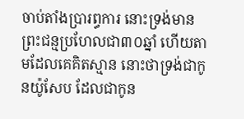ចាប់តាំងប្រារព្ធការ នោះទ្រង់មានព្រះជន្មប្រហែលជា៣០ឆ្នាំ ហើយតាមដែលគេគិតស្មាន នោះថាទ្រង់ជាកូនយ៉ូសែប ដែលជាកូន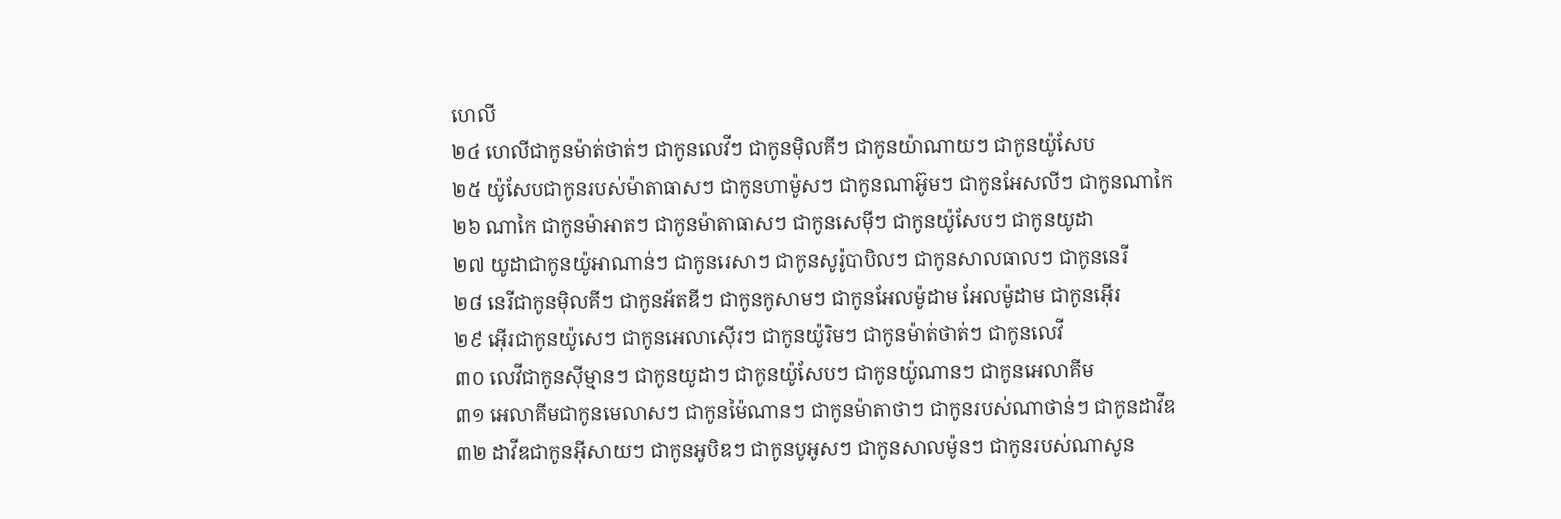ហេលី
២៤ ហេលីជាកូនម៉ាត់ថាត់ៗ ជាកូនលេវីៗ ជាកូនម៉ិលគីៗ ជាកូនយ៉ាណាយៗ ជាកូនយ៉ូសែប
២៥ យ៉ូសែបជាកូនរបស់ម៉ាតាធាសៗ ជាកូនហាម៉ូសៗ ជាកូនណាអ៊ូមៗ ជាកូនអែសលីៗ ជាកូនណាកៃ
២៦ ណាកៃ ជាកូនម៉ាអាតៗ ជាកូនម៉ាតាធាសៗ ជាកូនសេម៉ីៗ ជាកូនយ៉ូសែបៗ ជាកូនយូដា
២៧ យូដាជាកូនយ៉ូអាណាន់ៗ ជាកូនរេសាៗ ជាកូនសូរ៉ូបាបិលៗ ជាកូនសាលធាលៗ ជាកូននេរី
២៨ នេរីជាកូនម៉ិលគីៗ ជាកូនអ័តឌីៗ ជាកូនកូសាមៗ ជាកូនអែលម៉ូដាម អែលម៉ូដាម ជាកូនអ៊ើរ
២៩ អ៊ើរជាកូនយ៉ូសេៗ ជាកូនអេលាស៊ើរៗ ជាកូនយ៉ូរិមៗ ជាកូនម៉ាត់ថាត់ៗ ជាកូនលេវី
៣០ លេវីជាកូនស៊ីម្មានៗ ជាកូនយូដាៗ ជាកូនយ៉ូសែបៗ ជាកូនយ៉ូណានៗ ជាកូនអេលាគីម
៣១ អេលាគីមជាកូនមេលាសៗ ជាកូនម៉ៃណានៗ ជាកូនម៉ាតាថាៗ ជាកូនរបស់ណាថាន់ៗ ជាកូនដាវីឌ
៣២ ដាវីឌជាកូនអ៊ីសាយៗ ជាកូនអូបិឌៗ ជាកូនបូអូសៗ ជាកូនសាលម៉ូនៗ ជាកូនរបស់ណាសូន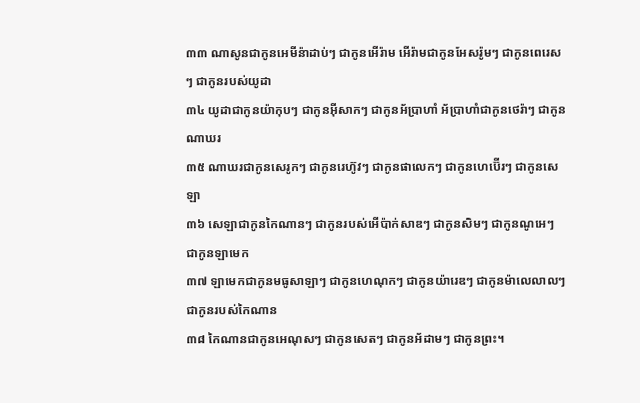៣៣ ណាសូនជាកូនអេមីន៉ាដាប់ៗ ជាកូនអើរ៉ាម អើរ៉ាមជាកូនអែសរ៉ូមៗ ជាកូនពេរេសៗ ជាកូនរបស់យូដា
៣៤ យូដាជាកូនយ៉ាកុបៗ ជាកូនអ៊ីសាកៗ ជាកូនអ័ប្រាហាំ អ័ប្រាហាំជាកូនថេរ៉ាៗ ជាកូនណាឃរ
៣៥ ណាឃរជាកូនសេរូកៗ ជាកូនរេហ៊ូវៗ ជាកូនផាលេកៗ ជាកូនហេប៊ើរៗ ជាកូនសេឡា
៣៦ សេឡាជាកូនកៃណានៗ ជាកូនរបស់អើប៉ាក់សាឌៗ ជាកូនសិមៗ ជាកូនណូអេៗ ជាកូនឡាមេក
៣៧ ឡាមេកជាកូនមធូសាឡាៗ ជាកូនហេណុកៗ ជាកូនយ៉ារេឌៗ ជាកូនម៉ាលេលាលៗ ជាកូនរបស់កៃណាន
៣៨ កៃណានជាកូនអេណុសៗ ជាកូនសេតៗ ជាកូនអ័ដាមៗ ជាកូនព្រះ។